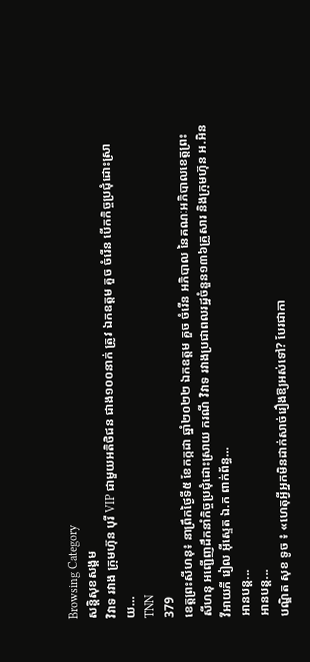Browsing Category
សន្តិសុខសង្គម
វិវាទ រវាង ក្រុមហ៊ុន បុរី VIP ជាមួយអតិថិជន ជាង១០០នាក់ ត្រូវ ឯកឧត្តម គួច ចំរើន បើកកិច្ចប្រជុំដោះស្រាយ…
TNN
379
ខេត្តព្រះសីហនុ៖ នាព្រឹកថ្ងៃទី៥ ខែកក្កដា ឆ្នាំ២០២២ ឯកឧត្តម គួច ចំរើន អភិបាល នៃគណៈអភិបាលខេត្តព្រះសីហនុ អញ្ជើញដឹកនាំកិច្ចប្រជុំដោះស្រាយ ករណី វិវាទ រវាងប្រជាពលរដ្ឋចំនួន១៣៦គ្រួសារ និងក្រុមហ៊ុន អ.អិន វីអាយភី រៀល អ៊ីស្ទេត ឯ.ក ពាក់ព័ន្ធ…
អានបន្ត...
អានបន្ត...
បណ្ឌិត សុខ ទូច ៖ «ហេតុអ្វីអ្នកមិនដាក់សាច់រឿងឱ្យអស់ទៅ? បែរជាកា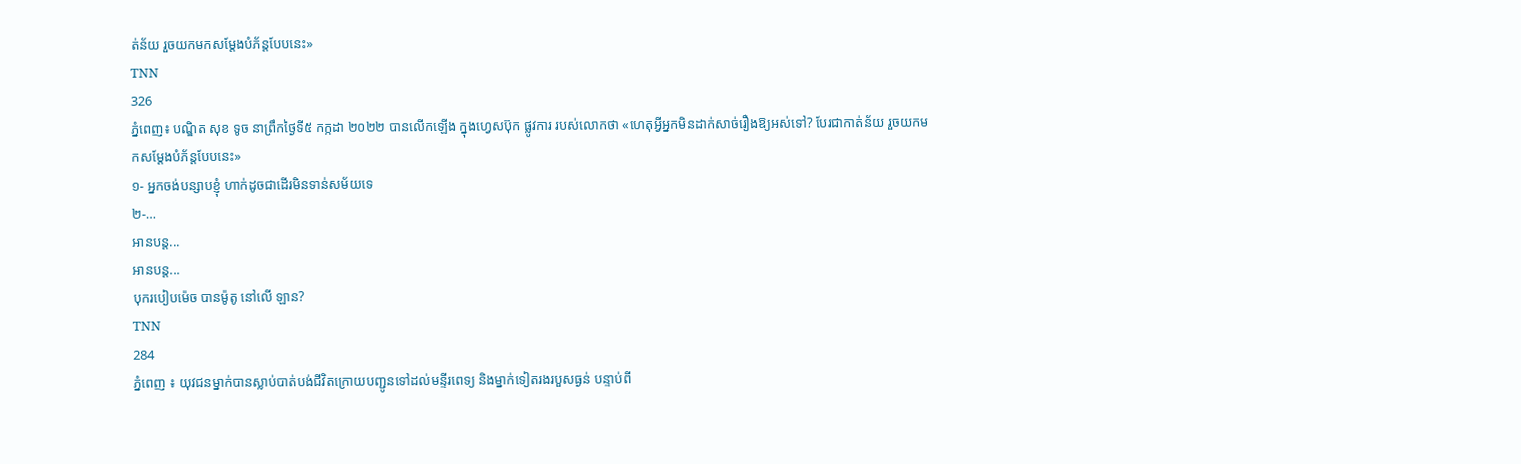ត់ន័យ រួចយកមកសម្តែងបំភ័ន្តបែបនេះ»
TNN
326
ភ្នំពេញ៖ បណ្ឌិត សុខ ទូច នាព្រឹកថ្ងៃទី៥ កក្កដា ២០២២ បានលើកឡើង ក្នុងហ្វេសប៊ុក ផ្លូវការ របស់លោកថា «ហេតុអ្វីអ្នកមិនដាក់សាច់រឿងឱ្យអស់ទៅ? បែរជាកាត់ន័យ រួចយកមកសម្តែងបំភ័ន្តបែបនេះ»
១- អ្នកចង់បន្សាបខ្ញុំ ហាក់ដូចជាដើរមិនទាន់សម័យទេ
២-…
អានបន្ត...
អានបន្ត...
បុករបៀបម៉េច បានម៉ូតូ នៅលើ ឡាន?
TNN
284
ភ្នំពេញ ៖ យុវជនម្នាក់បានស្លាប់បាត់បង់ជីវិតក្រោយបញ្ជូនទៅដល់មន្ទីរពេទ្យ និងម្នាក់ទៀតរងរបួសធ្ងន់ បន្ទាប់ពី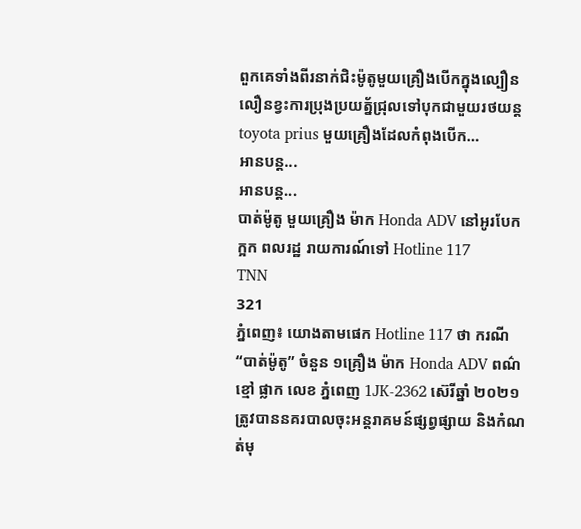ពួកគេទាំងពីរនាក់ជិះម៉ូតូមួយគ្រឿងបេីកក្នុងល្បឿនលឿនខ្វះការប្រុងប្រយត្ន័ជ្រុលទៅបុកជាមួយរថយន្តtoyota prius មួយគ្រឿងដែលកំពុងបេីក…
អានបន្ត...
អានបន្ត...
បាត់ម៉ូតូ មួយគ្រឿង ម៉ាក Honda ADV នៅអូរបែកក្អក ពលរដ្ឋ រាយការណ៍ទៅ Hotline 117
TNN
321
ភ្នំពេញ៖ យោងតាមផេក Hotline 117 ថា ករណី “បាត់ម៉ូតូ” ចំនួន ១គ្រឿង ម៉ាក Honda ADV ពណ៌ខ្មៅ ផ្លាក លេខ ភ្នំពេញ 1JK-2362 ស៊េរីឆ្នាំ ២០២១ ត្រូវបាននគរបាលចុះអន្ដរាគមន៍ផ្សព្វផ្សាយ និងកំណត់មុ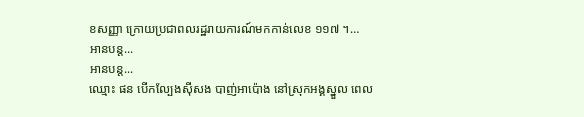ខសញ្ញា ក្រោយប្រជាពលរដ្ឋរាយការណ៍មកកាន់លេខ ១១៧ ។…
អានបន្ត...
អានបន្ត...
ឈ្មោះ ផន បើកល្បែងស៊ីសង បាញ់អាប៉ោង នៅស្រុកអង្គស្នួល ពេល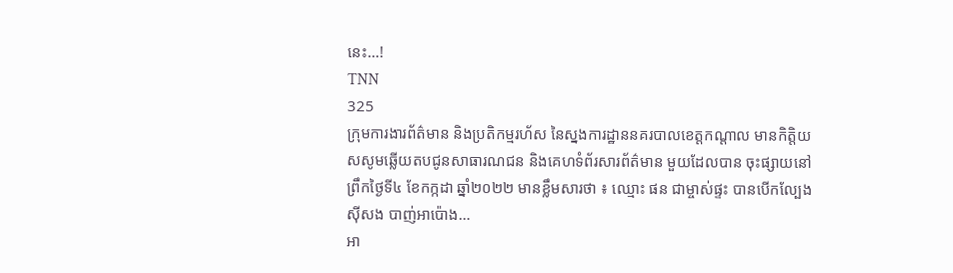នេះ…!
TNN
325
ក្រុមការងារព័ត៌មាន និងប្រតិកម្មរហ័ស នៃស្នងការដ្ឋាននគរបាលខេត្តកណ្តាល មានកិត្តិយសសូមឆ្លើយតបជូនសាធារណជន និងគេហទំព័រសារព័ត៌មាន មួយដែលបាន ចុះផ្សាយនៅព្រឹកថ្ងៃទី៤ ខែកក្កដា ឆ្នាំ២០២២ មានខ្លឹមសារថា ៖ ឈ្មោះ ផន ជាម្ចាស់ផ្ទះ បានបើកល្បែងស៊ីសង បាញ់អាប៉ោង…
អា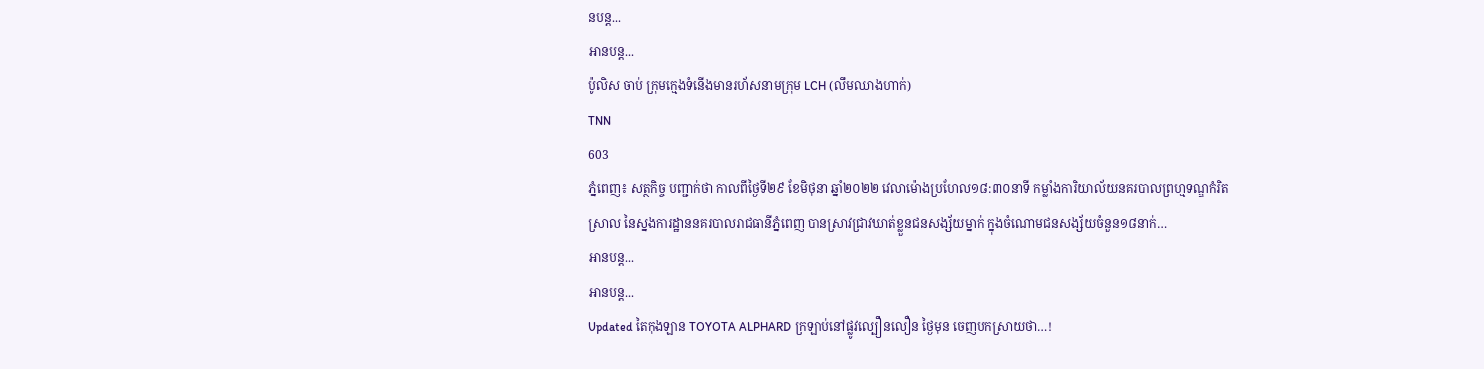នបន្ត...
អានបន្ត...
ប៉ូលិស ចាប់ ក្រុមក្មេងទំនើងមានរហ័សនាមក្រុម LCH (លឹមឈាងហាក់)
TNN
603
ភ្នំពេញ៖ សត្ថកិច្ច បញ្ជាក់ថា កាលពីថ្ងៃទី២៩ ខែមិថុនា ឆ្នាំ២០២២ វេលាម៉ោងប្រហែល១៨:៣០នាទី កម្លាំងការិយាល័យនគរបាលព្រហ្មទណ្ឌកំរិតស្រាល នៃស្នងការដ្ឋាននគរបាលរាជធានីភ្នំពេញ បានស្រាវជ្រាវឃាត់ខ្លួនជនសង្ស័យម្នាក់ ក្នុងចំណោមជនសង្ស័យចំនួន១៨នាក់…
អានបន្ត...
អានបន្ត...
Updated តៃកុងឡាន TOYOTA ALPHARD ក្រឡាប់នៅផ្លូវល្បឿនលឿន ថ្ងៃមុន ចេញបកស្រាយថា…!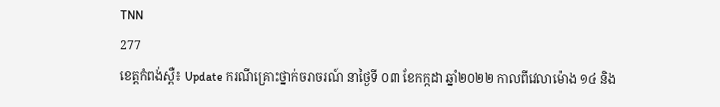TNN
277
ខេត្តកំពង់ស្ពឺ៖ Update ករណីគ្រោះថ្នាក់ចរាចរណ៍ នាថ្ងៃទី ០៣ ខែកក្កដា ឆ្នាំ២០២២ កាលពីវេលាម៉ោង ១៤ និង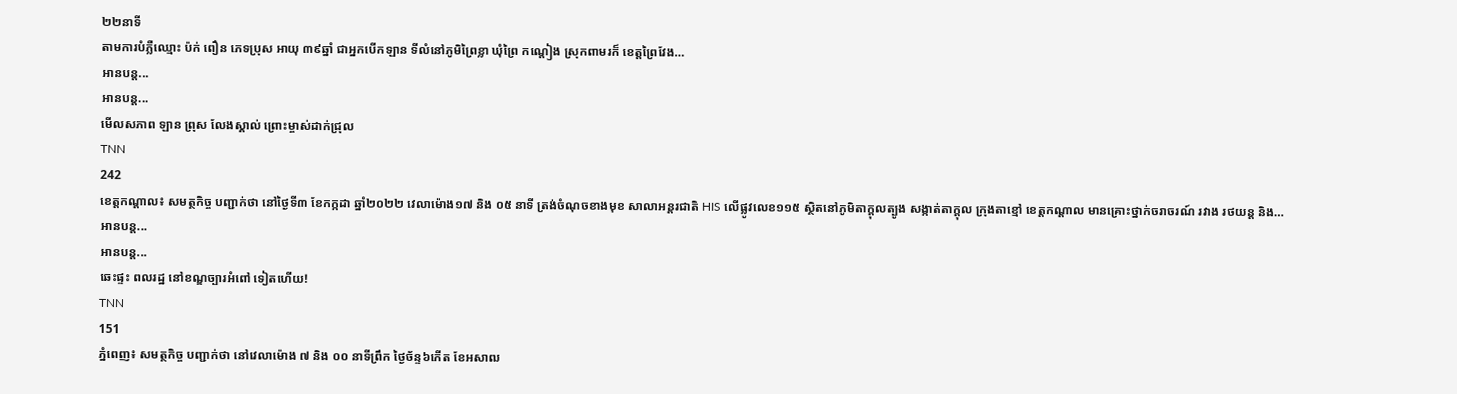២២នាទី
តាមការបំភ្លឺឈ្មោះ ប៉ក់ ពឿន ភេទប្រុស អាយុ ៣៩ឆ្នាំ ជាអ្នកបេីកឡាន ទីលំនៅភូមិព្រៃខ្លា ឃុំព្រៃ កណ្ដៀង ស្រុកពាមរក៏ ខេត្តព្រៃវែង…
អានបន្ត...
អានបន្ត...
មើលសភាព ឡាន ព្រុស លែងស្គាល់ ព្រោះម្ចាស់ដាក់ជ្រុល
TNN
242
ខេត្តកណ្តាល៖ សមត្ថកិច្ច បញ្ជាក់ថា នៅថ្ងៃទី៣ ខែកក្កដា ឆ្នាំ២០២២ វេលាម៉ោង១៧ និង ០៥ នាទី ត្រង់ចំណុចខាងមុខ សាលាអន្តរជាតិ HIS លើផ្លូវលេខ១១៥ ស្ថិតនៅភូមិតាក្ដុលត្បូង សង្កាត់តាក្ដុល ក្រុងតាខ្មៅ ខេត្តកណ្ដាល មានគ្រោះថ្នាក់ចរាចរណ៍ រវាង រថយន្ត និង…
អានបន្ត...
អានបន្ត...
ឆេះផ្ទះ ពលរដ្ឋ នៅខណ្ឌច្បារអំពៅ ទៀតហើយ!
TNN
151
ភ្នំពេញ៖ សមត្ថកិច្ច បញ្ជាក់ថា នៅវេលាម៉ោង ៧ និង ០០ នាទីព្រឹក ថ្ងៃច័ន្ទ៦កើត ខែអសាឍ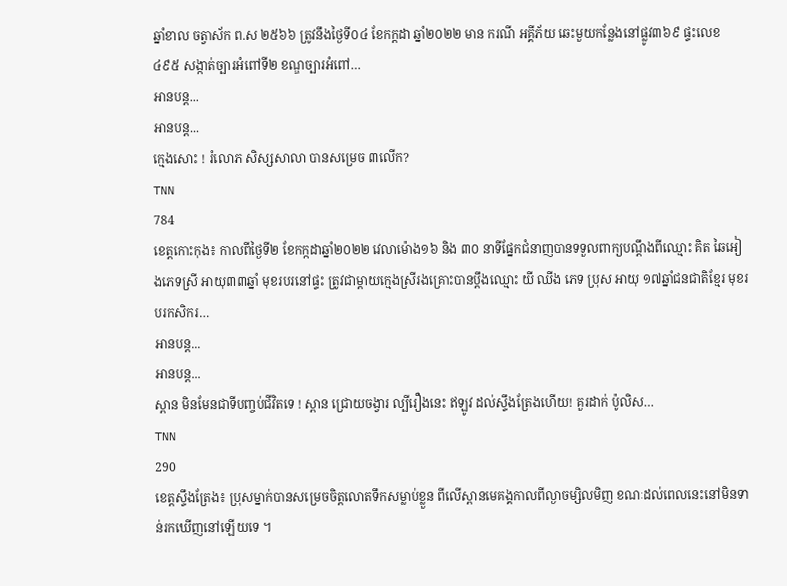ឆ្នាំខាល ចត្វាស័ក ព.ស ២៥៦៦ ត្រូវនឹងថ្ងៃទី០៤ ខែកក្តដា ឆ្នាំ២០២២ មាន ករណី អគ្គីភ័យ ឆេះមួយកន្លែងនៅផ្លូវ៣៦៩ ផ្ទះលេខ ៤៩៥ សង្កាត់ច្បារអំពៅទី២ ខណ្ឌច្បារអំពៅ…
អានបន្ត...
អានបន្ត...
ក្មេងសោះ ! រំលោភ សិស្សសាលា បានសម្រេច ៣លើក?
TNN
784
ខេត្តកោះកុង៖ កាលពីថ្ងៃទី២ ខែកក្កដាឆ្នាំ២០២២ វេលាម៉ោង១៦ និង ៣០ នាទីផ្នែកជំនាញបានទទួលពាក្យបណ្ដឹងពីឈ្មោះ គិត ឆៃអៀងភេទស្រី អាយុ៣៣ឆ្នាំ មុខរបរនៅផ្ទះ ត្រូវជាម្ដាយក្មេងស្រីរងគ្រោះបានប្ដឹងឈ្មោះ យី ឈីង ភេទ ប្រុស អាយុ ១៧ឆ្នាំជនជាតិខ្មែរ មុខរបរកសិករ…
អានបន្ត...
អានបន្ត...
ស្ពាន មិនមែនជាទីបញ្ចប់ជីវិតទេ ! ស្ពាន ជ្រោយចង្វារ ល្បីរឿងនេះ ឥឡូវ ដល់ស្ទឹងត្រែងហើយ! គួរដាក់ ប៉ូលិស…
TNN
290
ខេត្តស្ទឹងត្រែង៖ ប្រុសម្នាក់បានសម្រេចចិត្តលោតទឹកសម្លាប់ខ្លួន ពីលើស្ពានមេគង្គកាលពីល្ងាចម្សិលមិញ ខណៈដល់ពេលនេះនៅមិនទាន់រកឃើញនៅឡើយទេ ។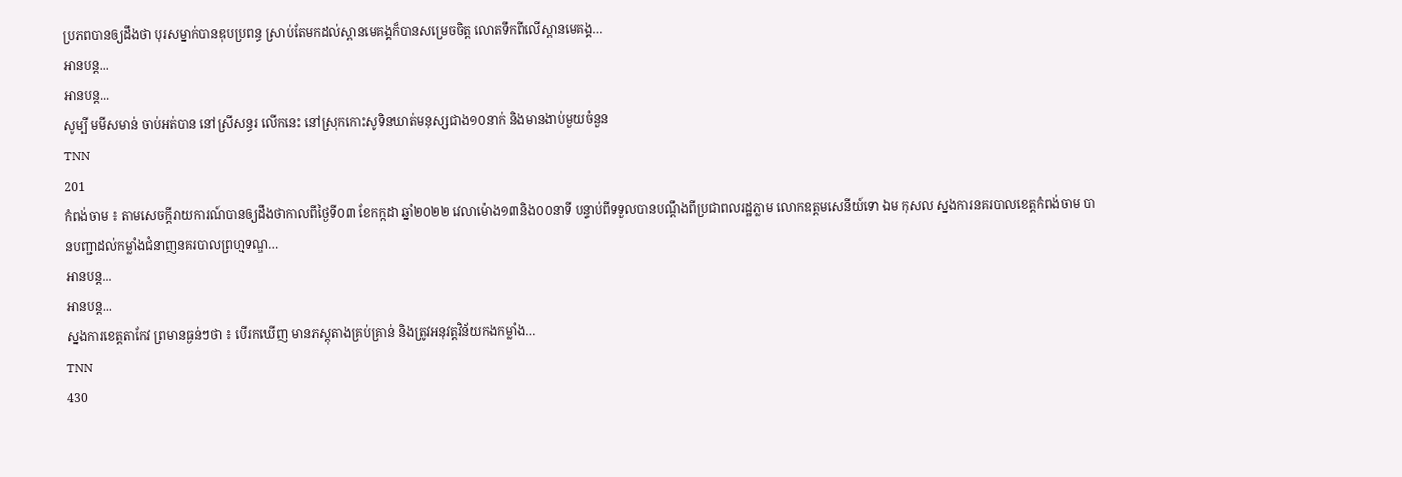ប្រភពបានឲ្យដឹងថា បុរសម្នាក់បានឌុបប្រពន្ធ ស្រាប់តែមកដល់ស្ពានមេគង្គក៏បានសម្រេចចិត្ត លោតទឹកពីលើស្ពានមេគង្គ…
អានបន្ត...
អានបន្ត...
សូម្បី មមីសមាន់ ចាប់អត់បាន នៅស្រីសន្ធរ លើកនេះ នៅស្រុកកោះសូទិនឃាត់មនុស្សជាង១០នាក់ និងមានងាប់មួយចំនួន
TNN
201
កំពង់ចាម ៖ តាមសេចក្តីរាយការណ៍បានឲ្យដឹងថាកាលពីថ្ងៃទី០៣ ខែកក្កដា ឆ្នាំ២០២២ វេលាម៉ោង១៣និង០០នាទី បន្ទាប់ពីទទួលបានបណ្តឹងពីប្រជាពលរដ្ឋភ្លាម លោកឧត្តមសេនីយ៍ទោ ឯម កុសល ស្នងការនគរបាលខេត្តកំពង់ចាម បានបញ្ជាដល់កម្លាំងជំនាញនគរបាលព្រហ្មទណ្ឌ…
អានបន្ត...
អានបន្ត...
ស្នងការខេត្តតាកែវ ព្រមានធ្ងន់ៗថា ៖ បើរកឃើញ មានភស្តុតាងគ្រប់គ្រាន់ និងត្រូវអនុវត្តវិន័យកងកម្លាំង…
TNN
430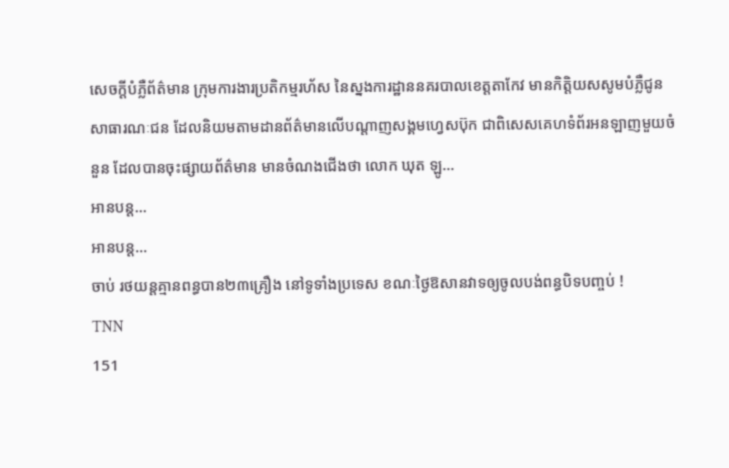សេចក្តីបំភ្លឺព័ត៌មាន ក្រុមការងារប្រតិកម្មរហ័ស នៃស្នងការដ្ឋាននគរបាលខេត្តតាកែវ មានកិត្តិយសសូមបំភ្លឺជូនសាធារណៈជន ដែលនិយមតាមដានព័ត៌មានលើបណ្តាញសង្គមហ្វេសប៊ុក ជាពិសេសគេហទំព័រអនឡាញមួយចំនួន ដែលបានចុះផ្សាយព័ត៌មាន មានចំណងជើងថា លោក ឃុត ឡូ…
អានបន្ត...
អានបន្ត...
ចាប់ រថយន្តគ្មានពន្ធបាន២៣គ្រឿង នៅទូទាំងប្រទេស ខណៈថ្ងៃឱសានវាទឲ្យចូលបង់ពន្ធបិទបញ្ចប់ !
TNN
151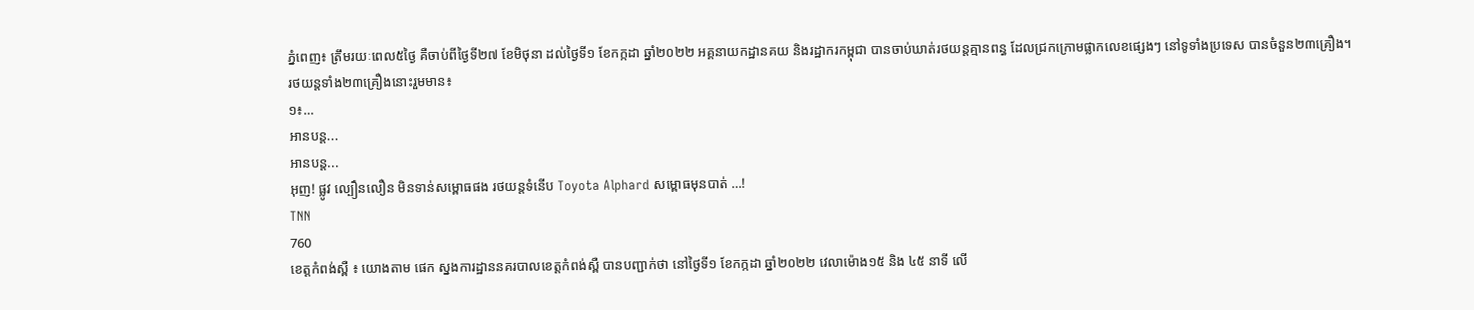ភ្នំពេញ៖ ត្រឹមរយៈពេល៥ថ្ងៃ គឺចាប់ពីថ្ងៃទី២៧ ខែមិថុនា ដល់ថ្ងៃទី១ ខែកក្កដា ឆ្នាំ២០២២ អគ្គនាយកដ្ឋានគយ និងរដ្ឋាករកម្ពុជា បានចាប់ឃាត់រថយន្តគ្មានពន្ធ ដែលជ្រកក្រោមផ្លាកលេខផ្សេងៗ នៅទូទាំងប្រទេស បានចំនួន២៣គ្រឿង។
រថយន្តទាំង២៣គ្រឿងនោះរួមមាន៖
១៖…
អានបន្ត...
អានបន្ត...
អុញ! ផ្លូវ ល្បឿនលឿន មិនទាន់សម្ពោធផង រថយន្តទំនើប Toyota Alphard សម្ពោធមុនបាត់ …!
TNN
760
ខេត្តកំពង់ស្ពឺ ៖ យោងតាម ផេក ស្នងការដ្ឋាននគរបាលខេត្តកំពង់ស្ពឺ បានបញ្ជាក់ថា នៅថ្ងៃទី១ ខែកក្កដា ឆ្នាំ២០២២ វេលាម៉ោង១៥ និង ៤៥ នាទី លើ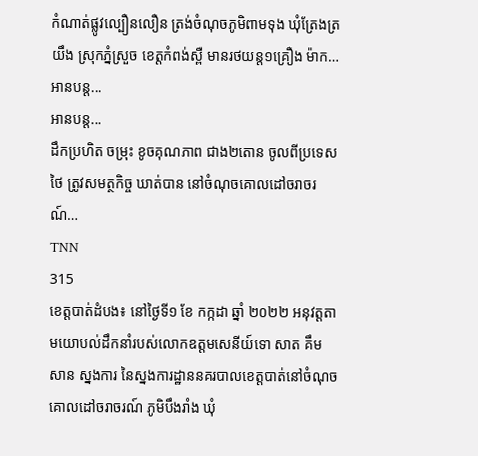កំណាត់ផ្លូវល្បឿនលឿន ត្រង់ចំណុចភូមិពាមទុង ឃុំត្រែងត្រយឹង ស្រុកភ្នំស្រួច ខេត្ដកំពង់ស្ពឺ មានរថយន្ត១គ្រឿង ម៉ាក…
អានបន្ត...
អានបន្ត...
ដឹកប្រហិត ចម្រុះ ខូចគុណភាព ជាង២តោន ចូលពីប្រទេសថៃ ត្រូវសមត្ថកិច្ច ឃាត់បាន នៅចំណុចគោលដៅចរាចរណ៍…
TNN
315
ខេត្តបាត់ដំបង៖ នៅថ្ងៃទី១ ខែ កក្កដា ឆ្នាំ ២០២២ អនុវត្តតាមយោបល់ដឹកនាំរបស់លោកឧត្តមសេនីយ៍ទោ សាត គឹមសាន ស្នងការ នៃស្នងការដ្ឋាននគរបាលខេត្តបាត់នៅចំណុចគោលដៅចរាចរណ៍ ភូមិបឹងរាំង ឃុំ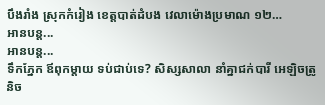បឹងរាំង ស្រុកកំរៀង ខេត្តបាត់ដំបង វេលាម៉ោងប្រមាណ ១២…
អានបន្ត...
អានបន្ត...
ទឹកភ្នែក ឪពុកម្តាយ ទប់ជាប់ទេ? សិស្សសាលា នាំគ្នាជក់បារី អេឡិចត្រូនិច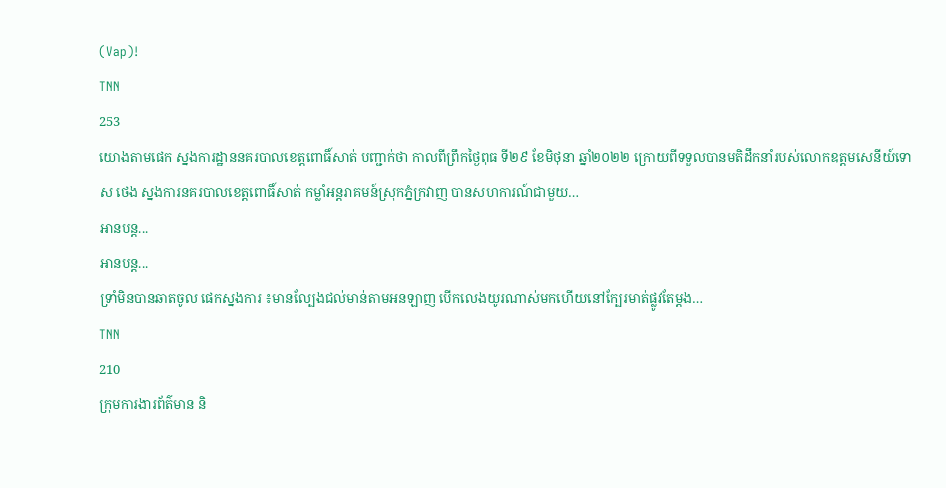(Vap)!
TNN
253
យោងតាមផេក ស្នងការដ្ឋាននគរបាលខេត្តពោធិ៍សាត់ បញ្ជាក់ថា កាលពីព្រឹកថ្ងៃពុធ ទី២៩ ខែមិថុនា ឆ្នាំ២០២២ ក្រោយពីទទួលបានមតិដឹកនាំរបស់លោកឧត្តមសេនីយ៍ទោ ស ថេង ស្នងការនគរបាលខេត្តពោធិ៍សាត់ កម្លាំអន្តរាគមន៍ស្រុកភ្នំក្រវាញ បានសហការណ៍ជាមួយ…
អានបន្ត...
អានបន្ត...
ទ្រាំមិនបានឆាតចូល ផេកស្នងការ ៖មានល្បែងជល់មាន់តាមអនឡាញ បើកលេងយូរណាស់មកហើយនៅក្បែរមាត់ផ្លូវតែម្ដង…
TNN
210
ក្រុមការងារព័ត៌មាន និ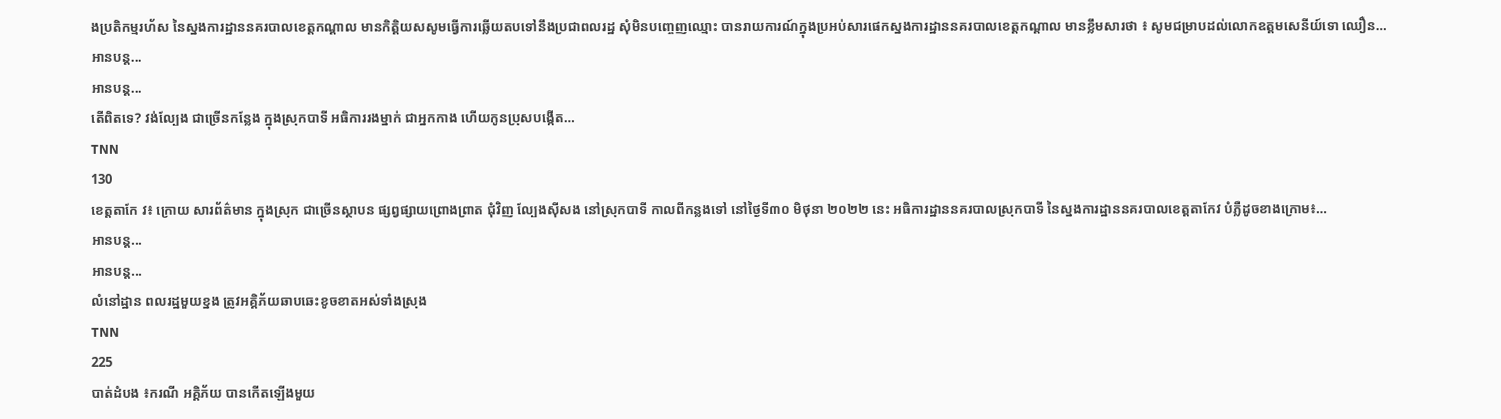ងប្រតិកម្មរហ័ស នៃស្នងការដ្ឋាននគរបាលខេត្តកណ្តាល មានកិត្តិយសសូមធ្វើការឆ្លើយតបទៅនឹងប្រជាពលរដ្ឋ សុំមិនបញ្ចេញឈ្មោះ បានរាយការណ៍ក្នុងប្រអប់សារផេកស្នងការដ្ឋាននគរបាលខេត្តកណ្ដាល មានខ្លឹមសារថា ៖ សូមជម្រាបដល់លោកឧត្តមសេនីយ៍ទោ ឈឿន…
អានបន្ត...
អានបន្ត...
តើពិតទេ? វង់ល្បែង ជាច្រើនកន្លែង ក្នុងស្រុកបាទី អធិការរងម្នាក់ ជាអ្នកកាង ហើយកូនប្រុសបង្កើត…
TNN
130
ខេត្តតាកែ វ៖ ក្រោយ សារព័ត៌មាន ក្នុងស្រុក ជាច្រើនស្ថាបន ផ្សព្វផ្សាយព្រោងព្រាត ជុំវិញ ល្បែងស៊ីសង នៅស្រុកបាទី កាលពីកន្លងទៅ នៅថ្ងៃទី៣០ មិថុនា ២០២២ នេះ អធិការដ្ឋាននគរបាលស្រុកបាទី នៃស្នងការដ្ឋាននគរបាលខេត្តតាកែវ បំភ្លឺដូចខាងក្រោម៖…
អានបន្ត...
អានបន្ត...
លំនៅដ្ឋាន ពលរដ្ឋមួយខ្នង ត្រូវអគ្គិភ័យឆាបឆេះខូចខាតអស់ទាំងស្រុង
TNN
225
បាត់ដំបង ៖ករណី អគ្គិភ័យ បានកើតឡើងមួយ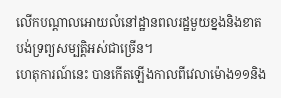លើកបណ្តាលអោយលំនៅដ្ឋានពលរដ្ឋមួយខ្នងនិងខាតបង់ទ្រព្យសម្បត្តិអស់ជាច្រើន។
ហេតុការណ៍នេះ បានកើតឡើងកាលពីវេលាម៉ោង១១និង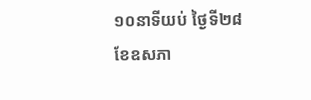១០នាទីយប់ ថ្ងៃទី២៨ ខែឧសភា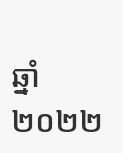ឆ្នាំ២០២២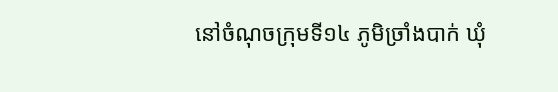នៅចំណុចក្រុមទី១៤ ភូមិច្រាំងបាក់ ឃុំ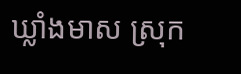ឃ្លាំងមាស ស្រុក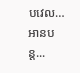បវេល…
អានបន្ត...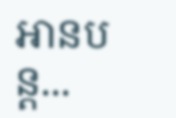អានបន្ត...